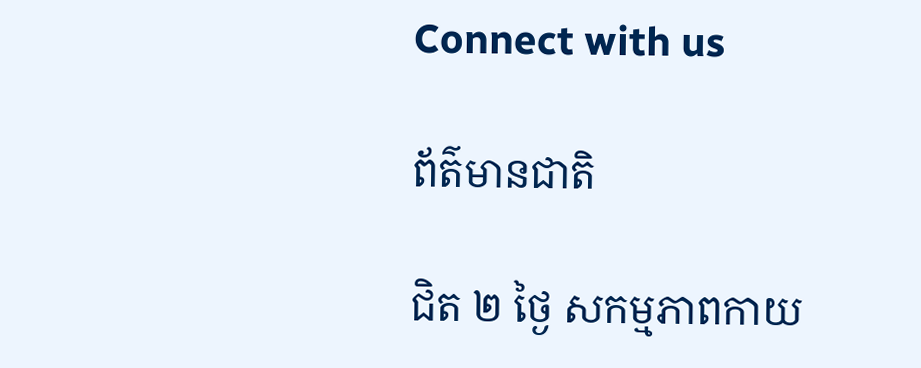Connect with us

ព័ត៌មានជាតិ

ជិត ២ ថ្ងៃ សកម្មភាពកាយ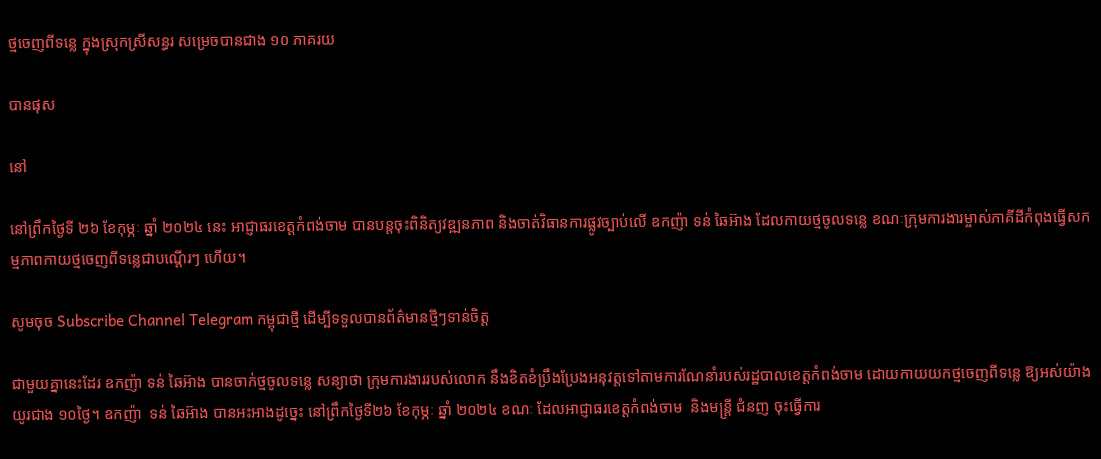ថ្មចេញពីទន្លេ ក្នុងស្រុកស្រីសន្ធរ សម្រេចបានជាង ១០ ភាគរយ

បានផុស

នៅ

នៅព្រឹកថ្ងៃទី ២៦ ខែកុម្ភៈ ឆ្នាំ ២០២៤ នេះ អាជ្ញាធរខេត្តកំពង់ចាម បានបន្តចុះពិនិត្យវឌ្ឍនភាព និងចាត់វិធានការផ្លូវច្បាប់លើ ឧកញ៉ា ទន់ ឆៃអ៊ាង ដែលកាយថ្មចូលទន្លេ ខណៈក្រុមការងារម្ចាស់ភាគីដីកំពុងធ្វើសកម្មភាពកាយថ្មចេញពីទន្លេជាបណ្តើរៗ ហើយ។

សូមចុច Subscribe Channel Telegram កម្ពុជាថ្មី ដើម្បីទទួលបានព័ត៌មានថ្មីៗទាន់ចិត្ត

ជាមួយគ្នានេះដែរ ឧកញ៉ា ទន់ ឆៃអ៊ាង បានចាក់ថ្មចូលទន្លេ សន្យាថា ក្រុមការងាររបស់លោក នឹងខិតខំប្រឹងប្រែងអនុវត្តទៅតាមការណែនាំរបស់រដ្ឋបាលខេត្តកំពង់ចាម ដោយកាយយកថ្មចេញពីទន្លេ ឱ្យអស់យ៉ាងយូរជាង ១០ថ្ងៃ។ ឧកញ៉ា  ទន់ ឆៃអ៊ាង បានអះអាងដូច្នេះ នៅព្រឹកថ្ងៃទី២៦ ខែកុម្ភៈ ឆ្នាំ ២០២៤ ខណៈ ដែលអាជ្ញាធរខេត្តកំពង់ចាម  និងមន្ត្រី ជំនញ ចុះធ្វើការ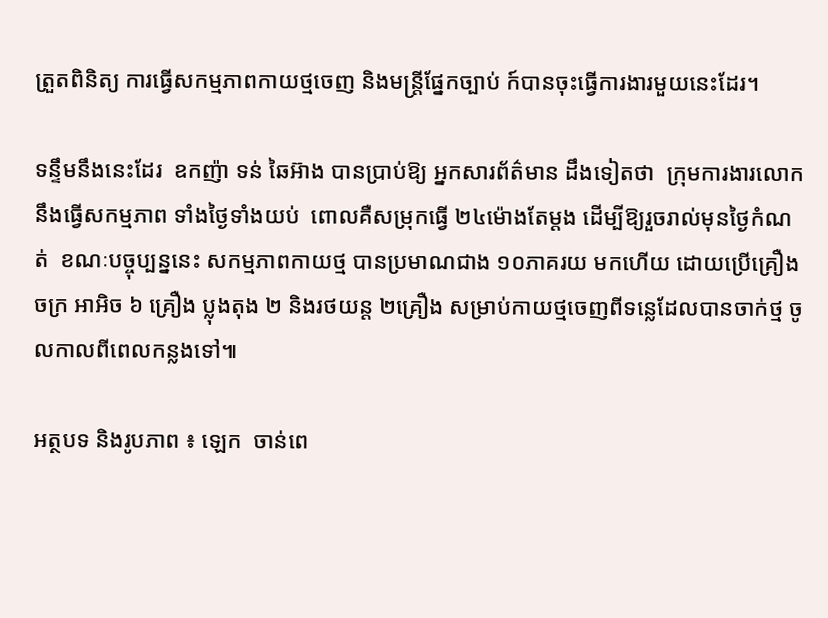ត្រួតពិនិត្យ ការធ្វើសកម្មភាពកាយថ្មចេញ និងមន្ត្រីផ្នែកច្បាប់ ក៍បានចុះធ្វើការងារមួយនេះដែរ។

ទន្ទឹមនឹងនេះដែរ  ឧកញ៉ា ទន់ ឆៃអ៊ាង បានប្រាប់ឱ្យ អ្នកសារព័ត៌មាន ដឹងទៀតថា  ក្រុមការងារលោកនឹងធ្វើសកម្មភាព ទាំងថ្ងៃទាំងយប់  ពោលគឺសម្រុកធ្វើ ២៤ម៉ោងតែម្ដង ដើម្បីឱ្យរួចរាល់មុនថ្ងៃកំណត់  ខណៈបច្ចុប្បន្ននេះ សកម្មភាពកាយថ្ម បានប្រមាណជាង ១០ភាគរយ មកហើយ ដោយប្រើគ្រឿងចក្រ អាអិច ៦ គ្រឿង ប្លុងតុង ២ និងរថយន្ត ២គ្រឿង សម្រាប់កាយថ្មចេញពីទន្លេដែលបានចាក់ថ្ម ចូលកាលពីពេលកន្លងទៅ៕

អត្ថបទ និងរូបភាព ៖ ឡេក  ចាន់ពេ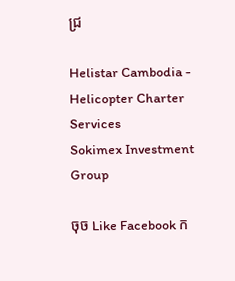ជ្រ

Helistar Cambodia - Helicopter Charter Services
Sokimex Investment Group

ចុច Like Facebook ក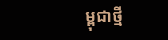ម្ពុជាថ្មី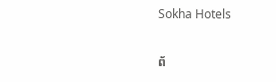Sokha Hotels

ព័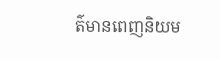ត៌មានពេញនិយម